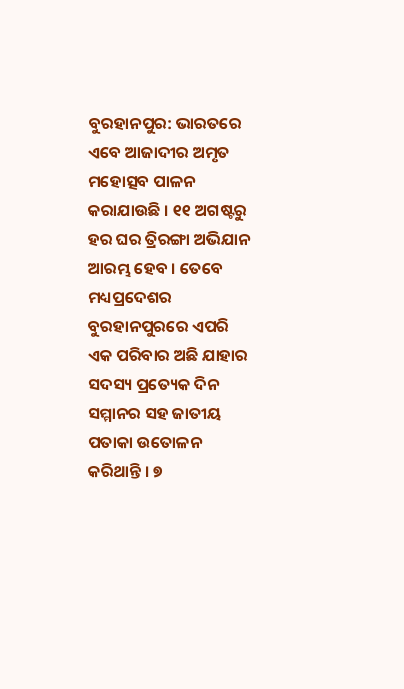ବୁରହାନପୁର: ଭାରତରେ ଏବେ ଆଜାଦୀର ଅମୃତ ମହୋତ୍ସବ ପାଳନ କରାଯାଉଛି । ୧୧ ଅଗଷ୍ଟରୁ ହର ଘର ତ୍ରିରଙ୍ଗା ଅଭିଯାନ ଆରମ୍ଭ ହେବ । ତେବେ ମଧ୍ୟପ୍ରଦେଶର ବୁରହାନପୁରରେ ଏପରି ଏକ ପରିବାର ଅଛି ଯାହାର ସଦସ୍ୟ ପ୍ରତ୍ୟେକ ଦିନ ସମ୍ମାନର ସହ ଜାତୀୟ ପତାକା ଉତୋଳନ କରିଥାନ୍ତି । ୭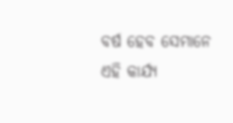ବର୍ଷ ହେବ ସେମାନେ ଏହି କାର୍ଯ୍ୟ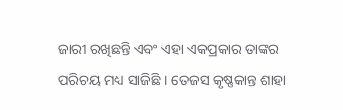ଜାରୀ ରଖିଛନ୍ତି ଏବଂ ଏହା ଏକପ୍ରକାର ତାଙ୍କର ପରିଚୟ ମଧ୍ୟ ସାଜିଛି । ତେଜସ କୃଷ୍ଣକାନ୍ତ ଶାହା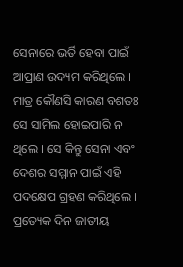ସେନାରେ ଭର୍ତି ହେବା ପାଇଁ ଆପ୍ରାଣ ଉଦ୍ୟମ କରିଥିଲେ । ମାତ୍ର କୌଣସି କାରଣ ବଶତଃ ସେ ସାମିଲ ହୋଇପାରି ନ ଥିଲେ । ସେ କିନ୍ତୁ ସେନା ଏବଂ ଦେଶର ସମ୍ମାନ ପାଇଁ ଏହି ପଦକ୍ଷେପ ଗ୍ରହଣ କରିଥିଲେ । ପ୍ରତ୍ୟେକ ଦିନ ଜାତୀୟ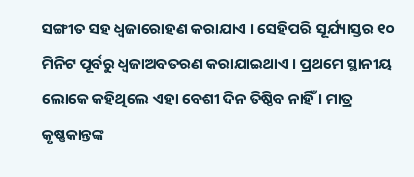ସଙ୍ଗୀତ ସହ ଧ୍ୱଜାରୋହଣ କରାଯାଏ । ସେହିପରି ସୂର୍ଯ୍ୟାସ୍ତର ୧୦ ମିନିଟ ପୂର୍ବରୁ ଧ୍ୱଜାଅବତରଣ କରାଯାଇଥାଏ । ପ୍ରଥମେ ସ୍ଥାନୀୟ ଲୋକେ କହିଥିଲେ ଏହା ବେଶୀ ଦିନ ତିଷ୍ଠିବ ନାହିଁ । ମାତ୍ର କୃଷ୍ଣକାନ୍ତଙ୍କ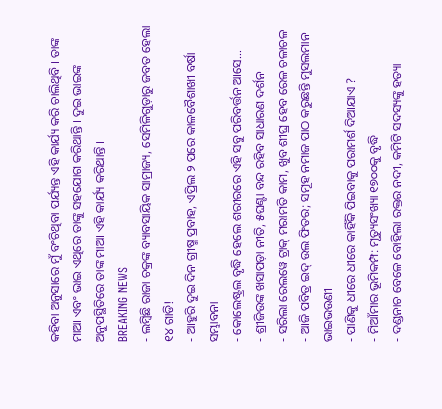କହିବା ଅନୁସାରେ ମୁଁ ବଂଚିଥିବା ପର୍ଯ୍ୟନ୍ତ ଏହି କାର୍ଯ୍ୟ କରି ଚାଲିଥିବି । ତାଙ୍କ ମାଆ ଏବଂ ଭାଇ ଏଥିରେ ତାଙ୍କୁ ସହଯୋଗ କରିଥାନ୍ତି । ଦୁଇ ଭାଇଙ୍କ ଅନୁପସ୍ଥିତିରେ ତାଙ୍କ ମାଆ ଏହି କାର୍ଯ୍ୟ କରିଥାନ୍ତି ।
BREAKING NEWS
- ଲମ୍ବିଛି ରାଜା ଚକ୍ରଙ୍କ ବ୍ୟାବସାୟିକ ସାମ୍ରାଜ୍ୟ, ସେମିଳିଗୁଡ଼ାରୁ ଜବତ ହେଲା ୧୪ ଗାଡି!
- ଆହୁରି ଦୁଇ ଦିନ ଗ୍ରୀଷ୍ମ ପ୍ରବାହ, ଏପ୍ରିଲ ୨ ପରେ କାଳବୈଶାଖୀ ବର୍ଷା ସମ୍ଭାବନା
- କୋଲେଷ୍ଟ୍ରଲ ବୃଦ୍ଧି ହେଲେ ଶରୀରରେ ଏହି ସବୁ ପରିବର୍ତ୍ତନ ଆସେ…
- ଶ୍ରୀଜିଉଙ୍କ ଖସାପଡ଼ା ନୀତି, ୫ଘଣ୍ଟା ବନ୍ଦ ରହିବ ସାଧାରଣ ଦର୍ଶନ
- ସରିଲା ରେଲୱେ ଟ୍ରାକ୍ ମରାମତି କାମ, ଖୁବ ଶୀଘ୍ର ହେବ ରେଳ ଚଳାଚଳ
- ଆଜି ପବିତ୍ର ଇଦ୍ ଉଲ ଫିତର; ସମୂହ ନମାଜ ପାଠ କରୁଛନ୍ତି ମୁସଲମାନ ଭାଇଭଉଣୀ
- ପାଣିକୁ ଧୀରେ ଧୀରେ କାହିଁକି ପିଇବାକୁ ପରାମର୍ଶ ଦିଆଯାଏ ?
- ମିଆଁମାର ଭୂମିକମ୍ପ: ମୃତ୍ୟୁସଂଖ୍ୟା ୧୭୦୦କୁ ବୃଦ୍ଧି
- ଦଣ୍ଡନାଚ ବେଳେ ବୋହିଲା ରକ୍ତର ନଦୀ, କମିଟି ସଦସ୍ୟଙ୍କୁ ହତ୍ୟା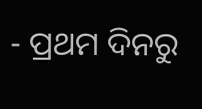- ପ୍ରଥମ ଦିନରୁ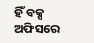ହିଁ ବକ୍ସ ଅଫିସରେ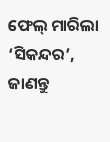ଫେଲ୍ ମାରିଲା ‘ସିକନ୍ଦର’, ଜାଣନ୍ତୁ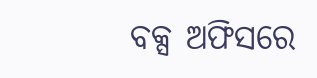ବକ୍ସ ଅଫିସରେ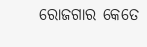ରୋଜଗାର କେତେ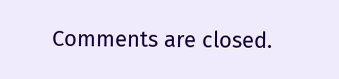Comments are closed.